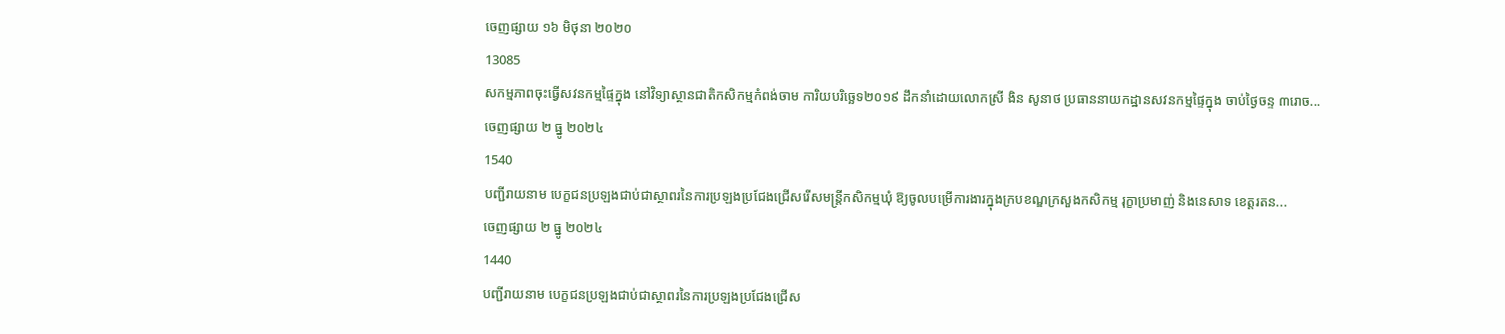ចេញផ្សាយ ១៦ មិថុនា ២០២០
13085
សកម្មភាពចុះធ្វើសវនកម្មផ្ទៃក្នុង នៅវិទ្យាស្ថានជាតិកសិកម្មកំពង់ចាម ការិយបរិច្ឆេទ២០១៩ ដឹកនាំដោយលោកស្រី ងិន សូនាថ ប្រធាននាយកដ្ឋានសវនកម្មផ្ទៃក្នុង ចាប់ថ្ងៃចន្ទ ៣រោច...
ចេញផ្សាយ ២ ធ្នូ ២០២៤
1540
បញ្ជីរាយនាម បេក្ខជនប្រឡងជាប់ជាស្ថាពរនៃការប្រឡងប្រជែងជ្រើសរើសមន្ត្រីកសិកម្មឃុំ ឱ្យចូលបម្រើការងារក្នុងក្របខណ្ឌក្រសួងកសិកម្ម រុក្ខាប្រមាញ់ និងនេសាទ ខេត្តរតន...
ចេញផ្សាយ ២ ធ្នូ ២០២៤
1440
បញ្ជីរាយនាម បេក្ខជនប្រឡងជាប់ជាស្ថាពរនៃការប្រឡងប្រជែងជ្រើស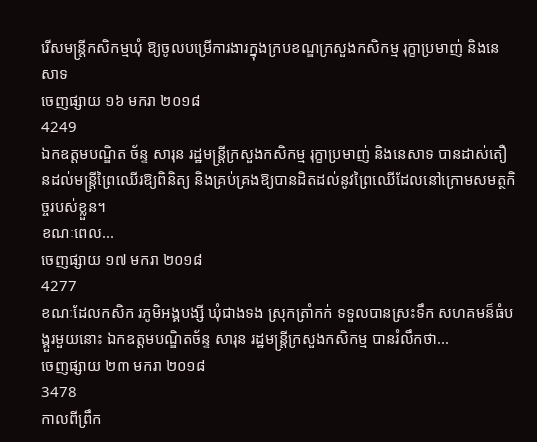រើសមន្ត្រីកសិកម្មឃុំ ឱ្យចូលបម្រើការងារក្នុងក្របខណ្ឌក្រសួងកសិកម្ម រុក្ខាប្រមាញ់ និងនេសាទ
ចេញផ្សាយ ១៦ មករា ២០១៨
4249
ឯកឧត្តមបណ្ឌិត ច័ន្ទ សារុន រដ្ឋមន្ត្រីក្រសួងកសិកម្ម រុក្ខាប្រមាញ់ និងនេសាទ បានដាស់តឿនដល់មន្ដ្រីព្រៃឈើរឱ្យពិនិត្យ និងគ្រប់គ្រងឱ្យបានដិតដល់នូវព្រៃឈើដែលនៅក្រោមសមត្ថកិច្ចរបស់ខ្លួន។
ខណៈពេល...
ចេញផ្សាយ ១៧ មករា ២០១៨
4277
ខណៈដែលកសិក រភូមិអង្គបង្សី ឃុំជាងទង ស្រុកត្រាំកក់ ទទួលបានស្រះទឹក សហគមន៏ធំបង្គួរមួយនោះ ឯកឧត្ដមបណ្ឌិតច័ន្ទ សារុន រដ្ឋមន្ដ្រីក្រសួងកសិកម្ម បានរំលឹកថា...
ចេញផ្សាយ ២៣ មករា ២០១៨
3478
កាលពីព្រឹក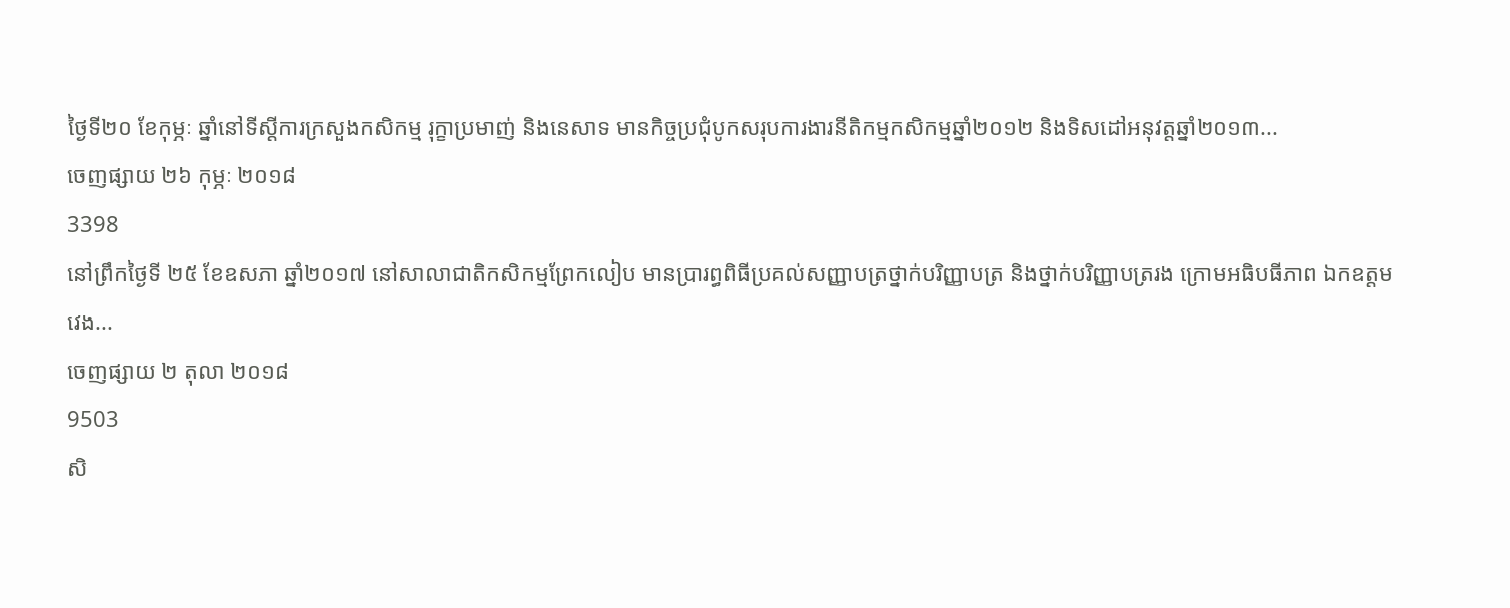ថ្ងៃទី២០ ខែកុម្ភៈ ឆ្នាំនៅទីស្តីការក្រសួងកសិកម្ម រុក្ខាប្រមាញ់ និងនេសាទ មានកិច្ចប្រជុំបូកសរុបការងារនីតិកម្មកសិកម្មឆ្នាំ២០១២ និងទិសដៅអនុវត្តឆ្នាំ២០១៣...
ចេញផ្សាយ ២៦ កុម្ភៈ ២០១៨
3398
នៅព្រឹកថ្ងៃទី ២៥ ខែឧសភា ឆ្នាំ២០១៧ នៅសាលាជាតិកសិកម្មព្រែកលៀប មានប្រារព្ធពិធីប្រគល់សញ្ញាបត្រថ្នាក់បរិញ្ញាបត្រ និងថ្នាក់បរិញ្ញាបត្ររង ក្រោមអធិបធីភាព ឯកឧត្តម វេង...
ចេញផ្សាយ ២ តុលា ២០១៨
9503
សិ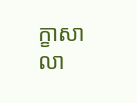ក្ខាសាលា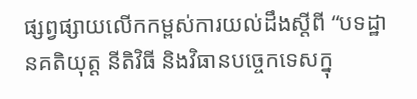ផ្សព្វផ្សាយលើកកម្ពស់ការយល់ដឹងស្ដីពី “បទដ្ឋានគតិយុត្ត នីតិវិធី និងវិធានបច្ចេកទេសក្នុ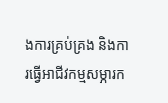ងការគ្រប់គ្រង និងការធ្វើអាជីវកម្មសម្ភារក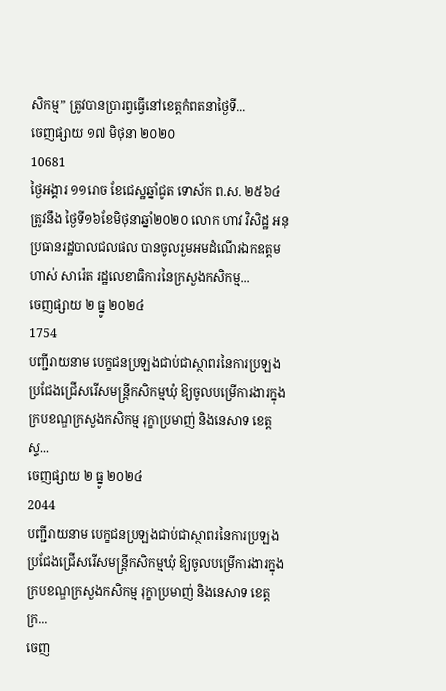សិកម្ម” ត្រូវបានប្រារព្វធ្វើនៅខេត្តកំពតនាថ្ងៃទី...
ចេញផ្សាយ ១៧ មិថុនា ២០២០
10681
ថ្ងៃអង្គារ ១១រោច ខែជេស្ឋឆ្នាំជូត ទោស័ក ព.ស. ២៥៦៤ត្រូវនឹង ថ្ងៃទី១៦ខែមិថុនាឆ្នាំ២០២០ លោក ហាវ វិសិដ្ឋ អនុប្រធានរដ្ឋបាលជលផល បានចូលរួមអមដំណើរឯកឧត្ដម ហាស់ សារ៉េត រដ្ឋលេខាធិការនៃក្រសួងកសិកម្ម...
ចេញផ្សាយ ២ ធ្នូ ២០២៤
1754
បញ្ជីរាយនាម បេក្ខជនប្រឡងជាប់ជាស្ថាពរនៃការប្រឡងប្រជែងជ្រើសរើសមន្ត្រីកសិកម្មឃុំ ឱ្យចូលបម្រើការងារក្នុងក្របខណ្ឌក្រសួងកសិកម្ម រុក្ខាប្រមាញ់ និងនេសាទ ខេត្តស្ទ...
ចេញផ្សាយ ២ ធ្នូ ២០២៤
2044
បញ្ជីរាយនាម បេក្ខជនប្រឡងជាប់ជាស្ថាពរនៃការប្រឡងប្រជែងជ្រើសរើសមន្ត្រីកសិកម្មឃុំ ឱ្យចូលបម្រើការងារក្នុងក្របខណ្ឌក្រសួងកសិកម្ម រុក្ខាប្រមាញ់ និងនេសាទ ខេត្តក្រ...
ចេញ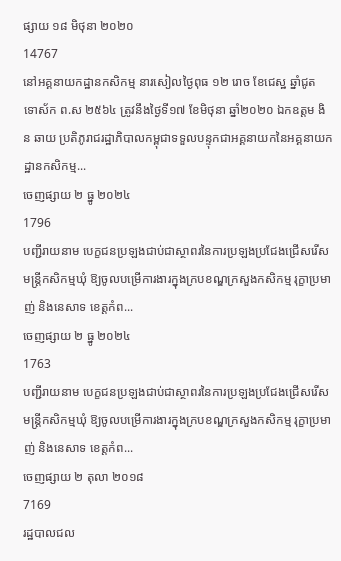ផ្សាយ ១៨ មិថុនា ២០២០
14767
នៅអគ្គនាយកដ្ឋានកសិកម្ម នារសៀលថ្ងៃពុធ ១២ រោច ខែជេស្ឋ ឆ្នាំជូត ទោស័ក ព.ស ២៥៦៤ ត្រូវនឹងថ្ងៃទី១៧ ខែមិថុនា ឆ្នាំ២០២០ ឯកឧត្តម ងិន ឆាយ ប្រតិភូរាជរដ្ឋាភិបាលកម្ពុជាទទួលបន្ទុកជាអគ្គនាយកនៃអគ្គនាយកដ្ឋានកសិកម្ម...
ចេញផ្សាយ ២ ធ្នូ ២០២៤
1796
បញ្ជីរាយនាម បេក្ខជនប្រឡងជាប់ជាស្ថាពរនៃការប្រឡងប្រជែងជ្រើសរើសមន្ត្រីកសិកម្មឃុំ ឱ្យចូលបម្រើការងារក្នុងក្របខណ្ឌក្រសួងកសិកម្ម រុក្ខាប្រមាញ់ និងនេសាទ ខេត្តកំព...
ចេញផ្សាយ ២ ធ្នូ ២០២៤
1763
បញ្ជីរាយនាម បេក្ខជនប្រឡងជាប់ជាស្ថាពរនៃការប្រឡងប្រជែងជ្រើសរើសមន្ត្រីកសិកម្មឃុំ ឱ្យចូលបម្រើការងារក្នុងក្របខណ្ឌក្រសួងកសិកម្ម រុក្ខាប្រមាញ់ និងនេសាទ ខេត្តកំព...
ចេញផ្សាយ ២ តុលា ២០១៨
7169
រដ្ឋបាលជល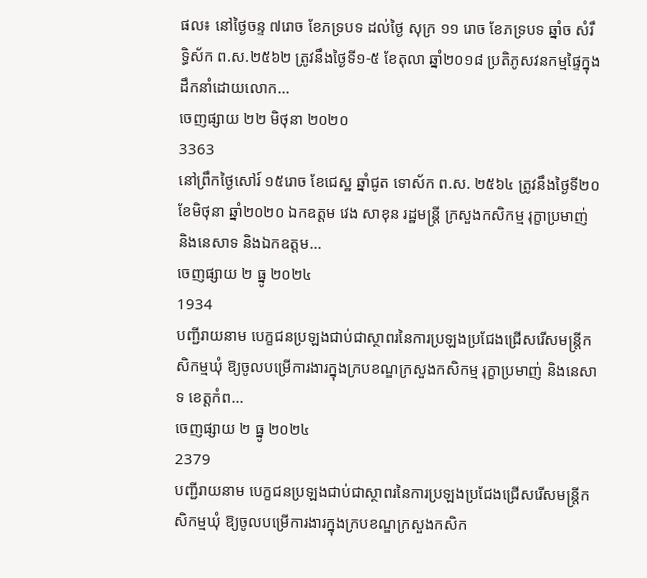ផល៖ នៅថ្ងៃចន្ទ ៧រោច ខែភទ្របទ ដល់ថ្ងៃ សុក្រ ១១ រោច ខែភទ្របទ ឆ្នាំច សំរឹទ្ធិស័ក ព.ស.២៥៦២ ត្រូវនឹងថ្ងៃទី១-៥ ខែតុលា ឆ្នាំ២០១៨ ប្រតិភូសវនកម្មផ្ទៃក្នុង ដឹកនាំដោយលោក...
ចេញផ្សាយ ២២ មិថុនា ២០២០
3363
នៅព្រឹកថ្ងៃសៅរ៍ ១៥រោច ខែជេស្ឋ ឆ្នាំជូត ទោស័ក ព.ស. ២៥៦៤ ត្រូវនឹងថ្ងៃទី២០ ខែមិថុនា ឆ្នាំ២០២០ ឯកឧត្តម វេង សាខុន រដ្ឋមន្រ្តី ក្រសួងកសិកម្ម រុក្ខាប្រមាញ់ និងនេសាទ និងឯកឧត្តម...
ចេញផ្សាយ ២ ធ្នូ ២០២៤
1934
បញ្ជីរាយនាម បេក្ខជនប្រឡងជាប់ជាស្ថាពរនៃការប្រឡងប្រជែងជ្រើសរើសមន្ត្រីកសិកម្មឃុំ ឱ្យចូលបម្រើការងារក្នុងក្របខណ្ឌក្រសួងកសិកម្ម រុក្ខាប្រមាញ់ និងនេសាទ ខេត្តកំព...
ចេញផ្សាយ ២ ធ្នូ ២០២៤
2379
បញ្ជីរាយនាម បេក្ខជនប្រឡងជាប់ជាស្ថាពរនៃការប្រឡងប្រជែងជ្រើសរើសមន្ត្រីកសិកម្មឃុំ ឱ្យចូលបម្រើការងារក្នុងក្របខណ្ឌក្រសួងកសិក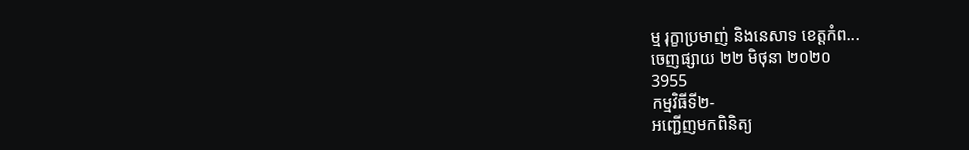ម្ម រុក្ខាប្រមាញ់ និងនេសាទ ខេត្តកំព...
ចេញផ្សាយ ២២ មិថុនា ២០២០
3955
កម្មវិធីទី២-
អញ្ជើញមកពិនិត្យ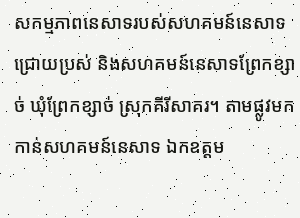សកម្មភាពនេសាទរបស់សហគមន៍នេសាទជ្រោយប្រស់ និងសហគមន៍នេសាទព្រែកខ្សាច់ ឃុំព្រែកខ្សាច់ ស្រុកគីរីសាគរ។ តាមផ្លូវមកកាន់សហគមន៍នេសាទ ឯកឧត្តម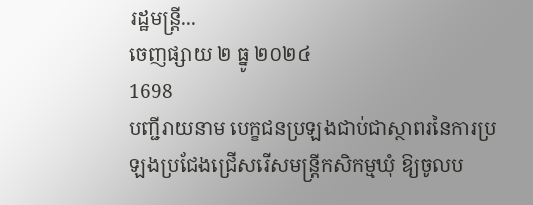រដ្ឋមន្ត្រី...
ចេញផ្សាយ ២ ធ្នូ ២០២៤
1698
បញ្ជីរាយនាម បេក្ខជនប្រឡងជាប់ជាស្ថាពរនៃការប្រឡងប្រជែងជ្រើសរើសមន្ត្រីកសិកម្មឃុំ ឱ្យចូលប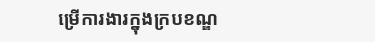ម្រើការងារក្នុងក្របខណ្ឌ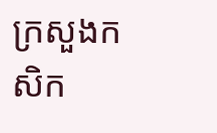ក្រសួងកសិក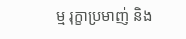ម្ម រុក្ខាប្រមាញ់ និង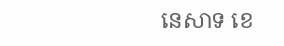នេសាទ ខេ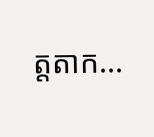ត្តតាក...